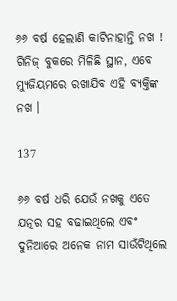୬୬ ବର୍ଷ ହେଲାଣି କାଟିନାହାନ୍ତି ନଖ ! ଗିନିଜ୍ ବୁକରେ ମିଳିଛି ସ୍ଥାନ, ଏବେ ମ୍ୟୁଜିୟମରେ ରଖାଯିବ ଏହି ବ୍ୟକ୍ତିଙ୍କ ନଖ ।

137

୬୬ ବର୍ଷ ଧରି ଯେଉଁ ନଖକୁ ଏତେ ଯତ୍ନର ସହ ବଢାଇଥିଲେ ଏବଂ ଦୁନିଆରେ ଅନେକ ନାମ ସାଉଁଟିଥିଲେ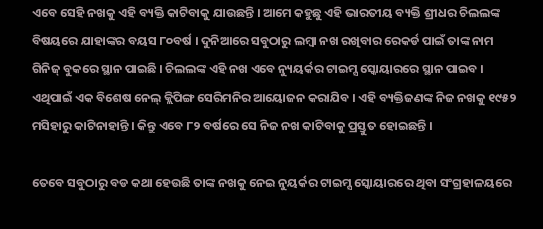ଏବେ ସେହି ନଖକୁ ଏହି ବ୍ୟକ୍ତି କାଟିବାକୁ ଯାଉଛନ୍ତି । ଆମେ କହୁଛୁ ଏହି ଭାରତୀୟ ବ୍ୟକ୍ତି ଶ୍ରୀଧର ଚିଲଲଙ୍କ ବିଷୟରେ ଯାହାଙ୍କର ବୟସ ୮୦ବର୍ଷ । ଦୁନିଆରେ ସବୁଠାରୁ ଲମ୍ବା ନଖ ରଖିବାର ରେକର୍ଡ ପାଇଁ ତାଙ୍କ ନାମ ଗିନିଜ୍ ବୁକରେ ସ୍ଥାନ ପାଇଛି । ଚିଲଲଙ୍କ ଏହି ନଖ ଏବେ ନ୍ୟୁୟର୍କର ଟାଇମ୍ସ ସ୍କୋୟାରରେ ସ୍ଥାନ ପାଇବ । ଏଥିପାଇଁ ଏକ ବିଶେଷ ନେଲ୍ କ୍ଲିପିଙ୍ଗ ସେରିମନିର ଆୟୋଜନ କରାଯିବ । ଏହି ବ୍ୟକ୍ତିଜଣଙ୍କ ନିଜ ନଖକୁ ୧୯୫୨ ମସିହାରୁ କାଟିନାହାନ୍ତି । କିନ୍ତୁ ଏବେ ୮୨ ବର୍ଷରେ ସେ ନିଜ ନଖ କାଟିବାକୁ ପ୍ରସ୍ତୁତ ହୋଇଛନ୍ତି ।

ତେବେ ସବୁଠାରୁ ବଡ କଥା ହେଉଛି ତାଙ୍କ ନଖକୁ ନେଇ ନୁୟର୍କର ଟାଇମ୍ସ ସ୍କୋୟାରରେ ଥିବା ସଂଗ୍ରହାଳୟରେ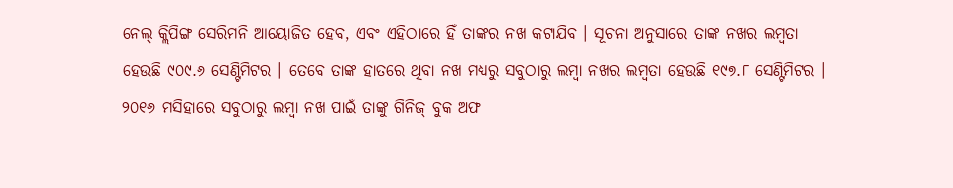ନେଲ୍ କ୍ଲିପିଙ୍ଗ ସେରିମନି ଆୟୋଜିତ ହେବ, ଏବଂ ଏହିଠାରେ ହିଁ ତାଙ୍କର ନଖ କଟାଯିବ । ସୂଚନା ଅନୁସାରେ ତାଙ୍କ ନଖର ଲମ୍ବତା ହେଉଛି ୯୦୯.୬ ସେଣ୍ଟିମିଟର । ତେବେ ତାଙ୍କ ହାତରେ ଥିବା ନଖ ମଧ୍ୟରୁ ସବୁଠାରୁ ଲମ୍ବା ନଖର ଲମ୍ବତା ହେଉଛି ୧୯୭.୮ ସେଣ୍ଟିମିଟର । ୨୦୧୬ ମସିହାରେ ସବୁଠାରୁ ଲମ୍ବା ନଖ ପାଇଁ ତାଙ୍କୁ ଗିନିଜ୍ ବୁକ ଅଫ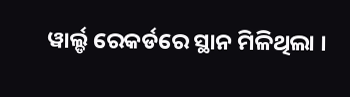ୱାର୍ଲ୍ଡ ରେକର୍ଡରେ ସ୍ଥାନ ମିଳିଥିଲା ।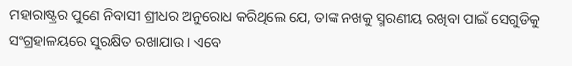ମହାରାଷ୍ଟ୍ରର ପୁଣେ ନିବାସୀ ଶ୍ରୀଧର ଅନୁରୋଧ କରିଥିଲେ ଯେ, ତାଙ୍କ ନଖକୁ ସ୍ମରଣୀୟ ରଖିବା ପାଇଁ ସେଗୁଡିକୁ ସଂଗ୍ରହାଳୟରେ ସୁରକ୍ଷିତ ରଖାଯାଉ । ଏବେ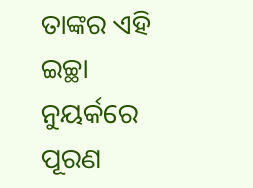ତାଙ୍କର ଏହି ଇଚ୍ଛା ନୁୟର୍କରେ ପୂରଣ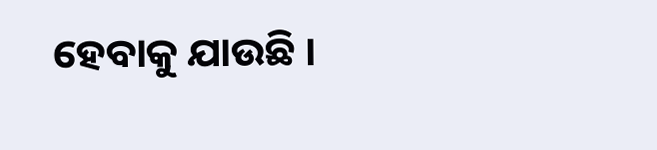ହେବାକୁ ଯାଉଛି ।